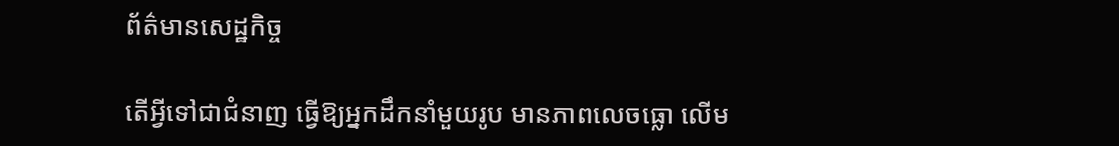ព័ត៌មានសេដ្ឋកិច្ច

តើអ្វីទៅជាជំនាញ ធ្វើឱ្យអ្នកដឹកនាំមួយរូប មានភាពលេចធ្លោ លើម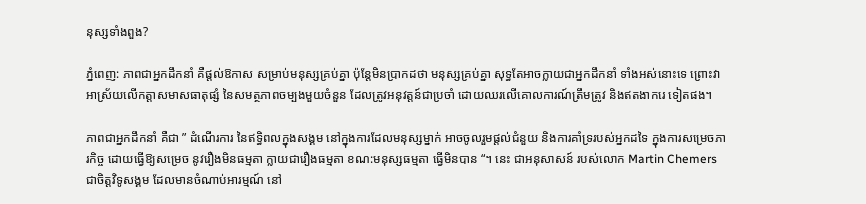នុស្សទាំងពួង?

ភ្នំពេញ: ភាពជាអ្នកដឹកនាំ គឺផ្តល់ឱកាស សម្រាប់មនុស្សគ្រប់គ្នា ប៉ុន្តែមិនប្រាកដថា មនុស្សគ្រប់គ្នា សុទ្ធតែអាចក្លាយជាអ្នកដឹកនាំ ទាំងអស់នោះទេ ព្រោះវាអាស្រ័យលើកត្តាសមាសធាតុផ្សំ នៃសមត្ថភាពចម្បងមួយចំនួន ដែលត្រូវអនុវត្តន៍ជាប្រចាំ ដោយឈរលើគោលការណ៍ត្រឹមត្រូវ និងឥតងាករេ ទៀតផង។

ភាពជាអ្នកដឹកនាំ គឺជា ” ដំណើរការ នៃឥទ្ធិពលក្នុងសង្គម នៅក្នុងការដែលមនុស្សម្នាក់ អាចចូលរួមផ្តល់ជំនួយ និងការគាំទ្ររបស់អ្នកដទៃ ក្នុងការសម្រេចភារកិច្ច ដោយធ្វើឱ្យសម្រេច នូវរឿងមិនធម្មតា ក្លាយជារឿងធម្មតា ខណ:មនុស្សធម្មតា ធ្វើមិនបាន “។ នេះ ជាអនុសាសន៍ របស់លោក Martin Chemers ជាចិត្តវិទូសង្គម ដែលមានចំណាប់អារម្មណ៍ នៅ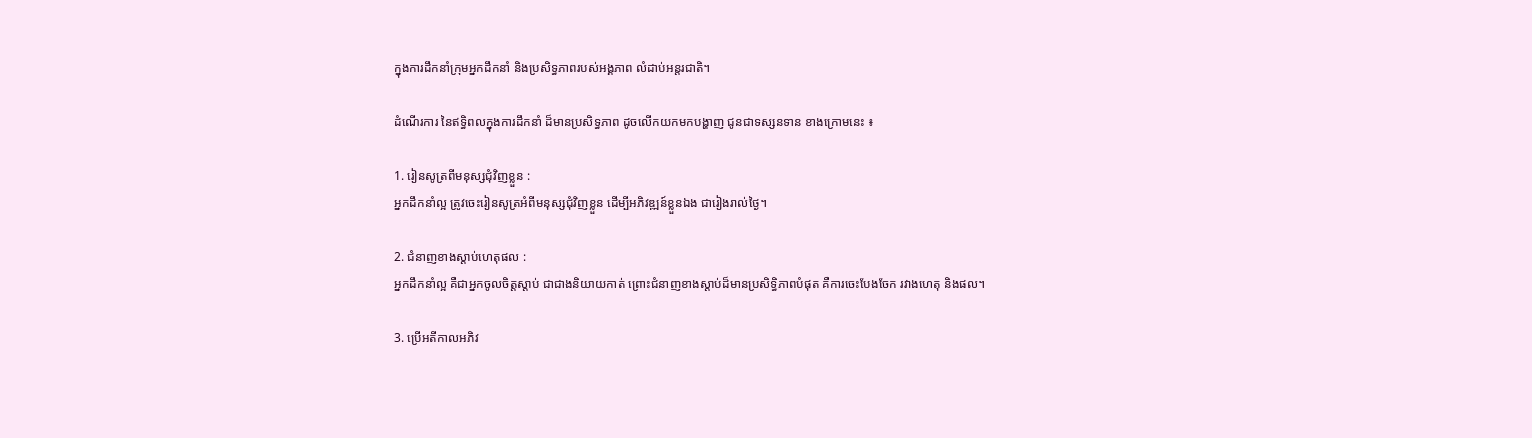ក្នុងការដឹកនាំក្រុមអ្នកដឹកនាំ និងប្រសិទ្ធភាពរបស់អង្គភាព លំដាប់អន្តរជាតិ។

ដំណើរការ នៃឥទ្ធិពលក្នុងការដឹកនាំ ដ៏មានប្រសិទ្ធភាព ដូចលើកយកមកបង្ហាញ ជូនជាទស្សនទាន ខាងក្រោមនេះ ៖

1. រៀនសូត្រពីមនុស្សជុំវិញខ្លួន :
អ្នកដឹកនាំល្អ ត្រូវចេះរៀនសូត្រអំពីមនុស្សជុំវិញខ្លួន ដើម្បីអភិវឌ្ឍន៍ខ្លួនឯង ជារៀងរាល់ថ្ងៃ។

2. ជំនាញខាងស្តាប់ហេតុផល :
អ្នកដឹកនាំល្អ គឺជាអ្នកចូលចិត្តស្តាប់ ជាជាងនិយាយកាត់ ព្រោះជំនាញខាងស្តាប់ដ៏មានប្រសិទ្ធិភាពបំផុត គឺការចេះបែងចែក រវាងហេតុ និងផល។

3. ប្រើអតីកាលអភិវ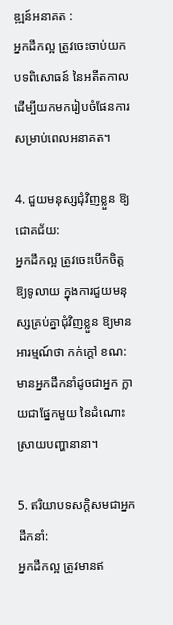ឌ្ឍន៍អនាគត :
អ្នកដឹកល្អ ត្រូវចេះចាប់យកបទពិសោធន៍ នៃអតីតកាល ដើម្បីយកមករៀបចំផែនការ សម្រាប់ពេលអនាគត។

4. ជួយមនុស្សជុំវិញខ្លួន ឱ្យជោគជ័យ:
អ្នកដឹកល្អ ត្រូវចេះបើកចិត្តឱ្យទូលាយ ក្នុងការជួយមនុស្សគ្រប់គ្នាជុំវិញខ្លួន ឱ្យមានអារម្មណ៍ថា កក់ក្តៅ ខណ:មានអ្នកដឹកនាំដូចជាអ្នក ក្លាយជាផ្នែកមួយ នៃដំណោះស្រាយបញ្ហានានា។

5. ឥរិយាបទសក្តិសមជាអ្នកដឹកនាំ:
អ្នកដឹកល្អ ត្រូវមានឥ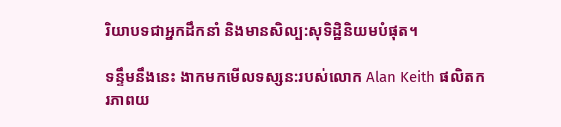រិយាបទជាអ្នកដឹកនាំ និងមានសិល្ប:សុទិដ្ឋិនិយមបំផុត។

ទន្ទឹមនឹងនេះ ងាកមកមើលទស្សន:របស់លោក Alan Keith ផលិតករភាពយ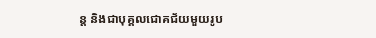ន្ត និងជាបុគ្គលជោគជ័យមួយរូប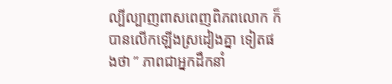ល្បីល្បាញពាសពេញពិភពលោក ក៏បានលើកឡើងស្រដៀងគ្នា ទៀតផងថា ” ភាពជាអ្នកដឹកនាំ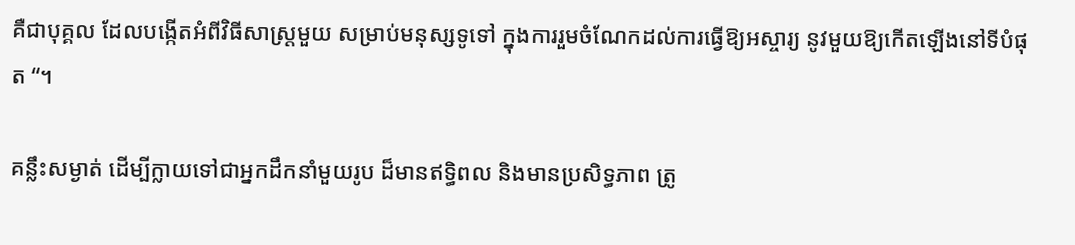គឺជាបុគ្គល ដែលបង្កើតអំពីវិធីសាស្ត្រមួយ សម្រាប់មនុស្សទូទៅ ក្នុងការរួមចំណែកដល់ការធ្វើឱ្យអស្ចារ្យ នូវមួយឱ្យកើតឡើងនៅទីបំផុត “។

គន្លឹះសម្ងាត់ ដើម្បីក្លាយទៅជាអ្នកដឹកនាំមួយរូប ដ៏មានឥទ្ធិពល និងមានប្រសិទ្ធភាព ត្រូ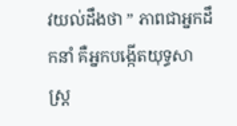វយល់ដឹងថា ” ភាពជាអ្នកដឹកនាំ គឺអ្នកបង្កើតយុទ្ធសាស្ត្រ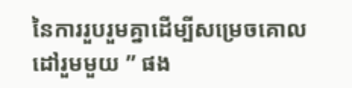នៃការរួបរួមគ្នាដើម្បីសម្រេចគោលដៅរួមមួយ ” ផង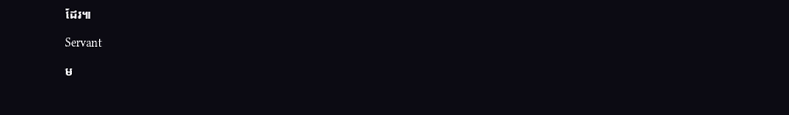ដែរ៕

Servant

ម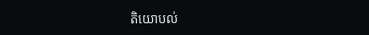តិយោបល់